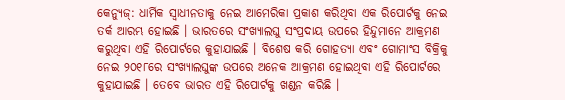କେନ୍ୟୁଜ୍: ଧାର୍ମିକ ସ୍ୱାଧୀନତାକୁ ନେଇ ଆମେରିକା ପ୍ରକାଶ କରିଥିବା ଏକ ରିପୋର୍ଟକୁ ନେଇ ତର୍କ ଆରମ୍ଭ ହୋଇଛି । ଭାରତରେ ସଂଖ୍ୟାଲଘୁ ସଂପ୍ରଦାୟ ଉପରେ ହିନ୍ଦୁମାନେ ଆକ୍ରମଣ କରୁଥିବା ଏହି ରିପୋର୍ଟରେ କୁହାଯାଇଛି । ବିଶେଷ କରି ଗୋହତ୍ୟା ଏବଂ ଗୋମାଂସ ବିକ୍ରିକୁ ନେଇ ୨୦୧୮ରେ ସଂଖ୍ୟାଲଘୁଙ୍କ ଉପରେ ଅନେକ ଆକ୍ରମଣ ହୋଇଥିବା ଏହି ରିପୋର୍ଟରେ କୁହାଯାଇଛି । ତେବେ ଭାରତ ଏହି ରିପୋର୍ଟକୁ ଖଣ୍ଡନ କରିଛି ।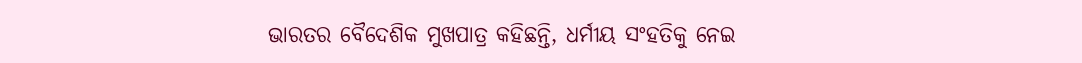ଭାରତର ବୈଦେଶିକ ମୁଖପାତ୍ର କହିଛନ୍ତି, ଧର୍ମୀୟ ସଂହତିକୁ ନେଇ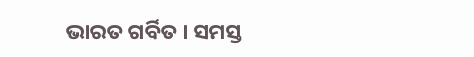ଭାରତ ଗର୍ବିତ । ସମସ୍ତ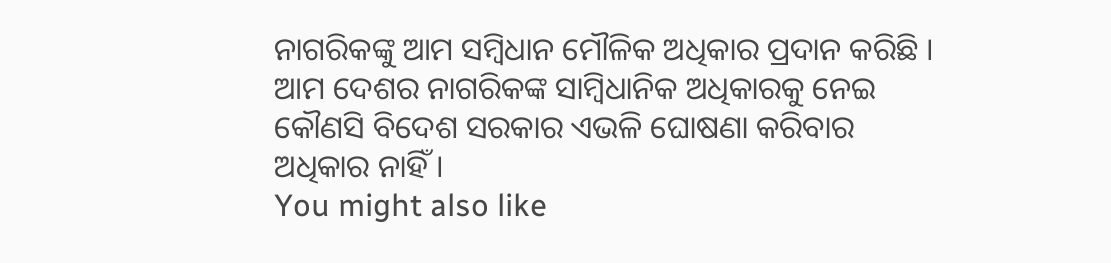ନାଗରିକଙ୍କୁ ଆମ ସମ୍ବିଧାନ ମୌଳିକ ଅଧିକାର ପ୍ରଦାନ କରିଛି । ଆମ ଦେଶର ନାଗରିକଙ୍କ ସାମ୍ବିଧାନିକ ଅଧିକାରକୁ ନେଇ କୌଣସି ବିଦେଶ ସରକାର ଏଭଳି ଘୋଷଣା କରିବାର ଅଧିକାର ନାହିଁ ।
You might also like